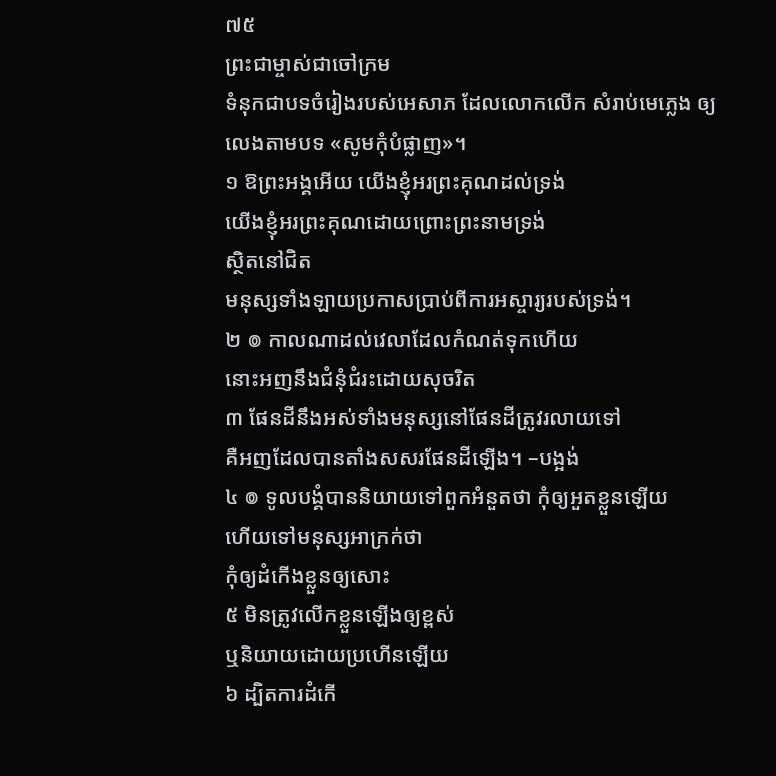៧៥
ព្រះជាម្ចាស់ជាចៅក្រម
ទំនុកជាបទចំរៀងរបស់អេសាភ ដែលលោកលើក សំរាប់មេភ្លេង ឲ្យលេងតាមបទ «សូមកុំបំផ្លាញ»។
១ ឱព្រះអង្គអើយ យើងខ្ញុំអរព្រះគុណដល់ទ្រង់
យើងខ្ញុំអរព្រះគុណដោយព្រោះព្រះនាមទ្រង់
ស្ថិតនៅជិត
មនុស្សទាំងឡាយប្រកាសប្រាប់ពីការអស្ចារ្យរបស់ទ្រង់។
២ ៙ កាលណាដល់វេលាដែលកំណត់ទុកហើយ
នោះអញនឹងជំនុំជំរះដោយសុចរិត
៣ ផែនដីនឹងអស់ទាំងមនុស្សនៅផែនដីត្រូវរលាយទៅ
គឺអញដែលបានតាំងសសរផែនដីឡើង។ –បង្អង់
៤ ៙ ទូលបង្គំបាននិយាយទៅពួកអំនួតថា កុំឲ្យអួតខ្លួនឡើយ
ហើយទៅមនុស្សអាក្រក់ថា
កុំឲ្យដំកើងខ្លួនឲ្យសោះ
៥ មិនត្រូវលើកខ្លួនឡើងឲ្យខ្ពស់
ឬនិយាយដោយប្រហើនឡើយ
៦ ដ្បិតការដំកើ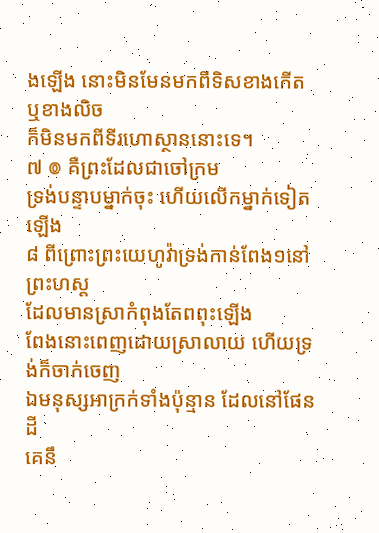ងឡើង នោះមិនមែនមកពីទិសខាងកើត
ឬខាងលិច
ក៏មិនមកពីទីរហោស្ថាននោះទេ។
៧ ៙ គឺព្រះដែលជាចៅក្រម
ទ្រង់បន្ទាបម្នាក់ចុះ ហើយលើកម្នាក់ទៀតឡើង
៨ ពីព្រោះព្រះយេហូវ៉ាទ្រង់កាន់ពែង១នៅព្រះហស្ត
ដែលមានស្រាកំពុងតែពពុះឡើង
ពែងនោះពេញដោយស្រាលាយ ហើយទ្រង់ក៏ចាក់ចេញ
ឯមនុស្សអាក្រក់ទាំងប៉ុន្មាន ដែលនៅផែនដី
គេនឹ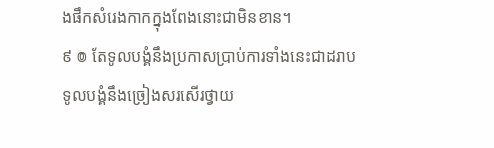ងផឹកសំរេងកាកក្នុងពែងនោះជាមិនខាន។
៩ ៙ តែទូលបង្គំនឹងប្រកាសប្រាប់ការទាំងនេះជាដរាប
ទូលបង្គំនឹងច្រៀងសរសើរថ្វាយ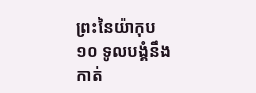ព្រះនៃយ៉ាកុប
១០ ទូលបង្គំនឹងកាត់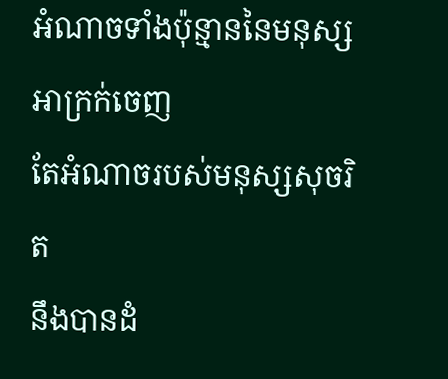អំណាចទាំងប៉ុន្មាននៃមនុស្ស
អាក្រក់ចេញ
តែអំណាចរបស់មនុស្សសុចរិត
នឹងបានដំ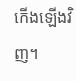កើងឡើងវិញ។